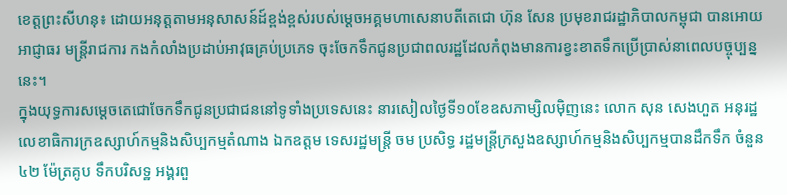ខេត្តព្រះសីហនុ៖ ដោយអនុត្តតាមអនុសាសន៍ដ៍ខ្ពង់ខ្ពស់របស់ម្ដេចអគ្គមហាសេនាបតីតេជោ ហ៊ុន សែន ប្រមុខរាជរដ្ឋាភិបាលកម្ពុជា បានអោយអាជ្ញាធរ មន្ដ្រីរាជការ កងកំលាំងប្រដាប់អាវុធគ្រប់ប្រភេទ ចុះចែកទឹកជូនប្រជាពលរដ្ឋដែលកំពុងមានការខ្វះខាតទឹកប្រើប្រាស់នាពេលបច្ចុប្បន្ននេះ។
ក្នុងយុទ្ធការសម្ដេចតេជោចែកទឹកជូនប្រជាជននៅទូទាំងប្រទេសនេះ នារសៀលថ្ងៃទី១០ខែឧសភាម្សិលម៉ិញនេះ លោក សុន សេងហួត អនុរដ្ឋលេខាធិការក្រឧស្សាហ៍កម្មនិងសិប្បកម្មតំណាង ឯកឧត្តម ទេសរដ្ឋមន្ត្រី ចម ប្រសិទ្ធ រដ្ឋមន្ត្រីក្រសួងឧស្សាហ៍កម្មនិងសិប្បកម្មបានដឹកទឹក ចំនួន៤២ ម៉ែត្រគូប ទឹកបរិសទ្ឋ អង្គរពួ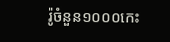រ៉ូចំនួន១០០០កេះ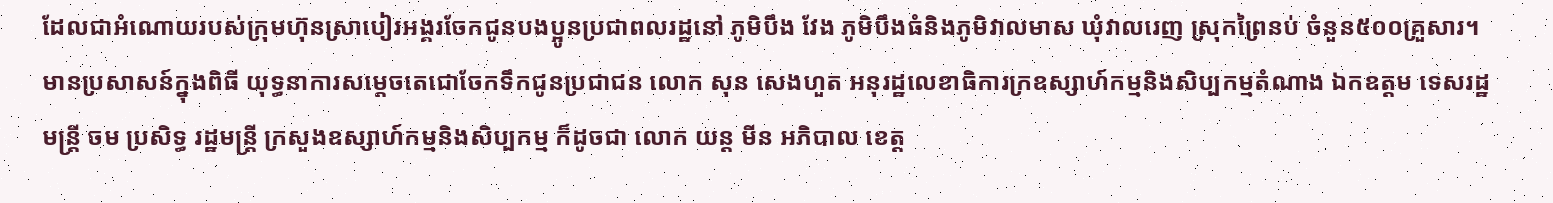ដែលជាអំណោយរបស់ក្រុមហ៊ុនស្រាបៀរអង្គរចែកជូនបងប្អូនប្រជាពលរដ្ឋនៅ ភូមិបឹង វែង ភូមិបឹងធំនិងភូមិវាលមាស ឃុំវាលរេញ ស្រុកព្រៃនប់ ចំនួន៥០០គ្រួសារ។
មានប្រសាសន៍ក្នុងពិធី យុទ្ធនាការសម្ដេចតេជោចែកទឹកជូនប្រជាជន លោក សុន សេងហួត អនុរដ្ឋលេខាធិការក្រឧស្សាហ៍កម្មនិងសិប្បកម្មតំណាង ឯកឧត្តម ទេសរដ្ឋមន្ត្រី ចម ប្រសិទ្ធ រដ្ឋមន្ត្រី ក្រសួងឧស្សាហ៍កម្មនិងសិប្បកម្ម ក៏ដូចជា លោក យន្ត មីន អភិបាល ខេត្ត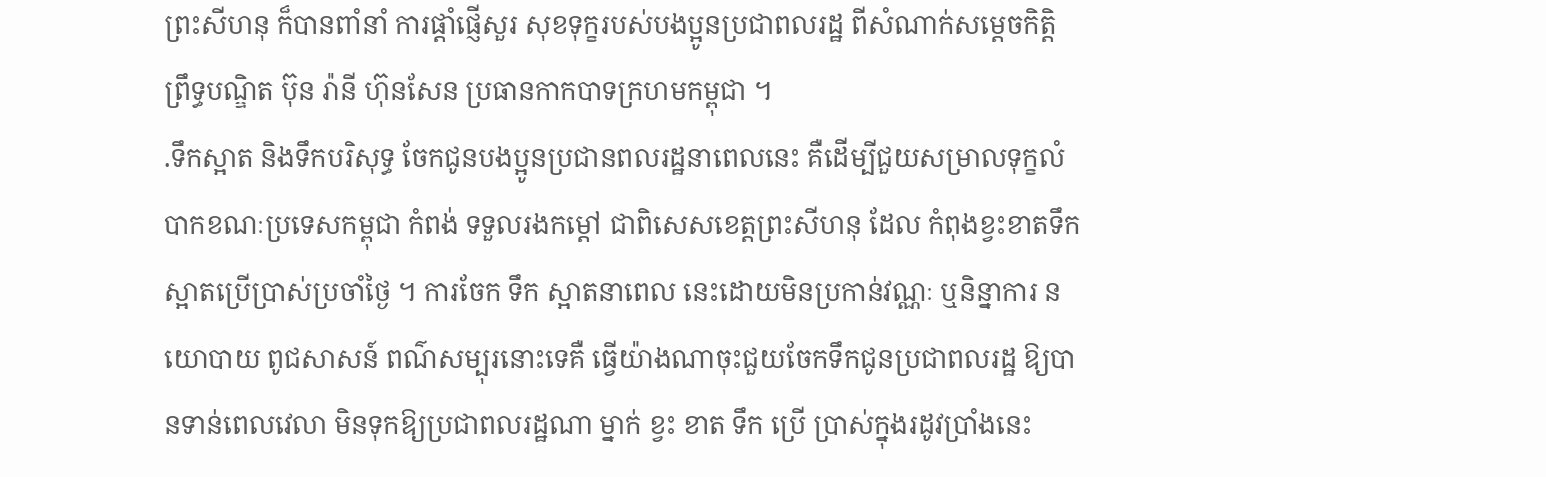ព្រះសីហនុ ក៏បានពាំនាំ ការផ្តាំផ្ញើសួរ សុខទុក្ខរបស់បងប្អូនប្រជាពលរដ្ឋ ពីសំណាក់សម្ដេចកិត្ដិព្រឹទ្ធបណ្ឌិត ប៊ុន រ៉ានី ហ៊ុនសែន ប្រធានកាកបាទក្រហមកម្ពុជា ។
.ទឹកស្អាត និងទឹកបរិសុទ្ធ ចែកជូនបងប្អូនប្រជានពលរដ្ឋនាពេលនេះ គឺដើម្បីជួយសម្រាលទុក្ខលំបាកខណៈប្រទេសកម្ពុជា កំពង់ ទទួលរងកម្តៅ ជាពិសេសខេត្តព្រះសីហនុ ដែល កំពុងខ្វះខាតទឹកស្អាតប្រើប្រាស់ប្រចាំថ្ងៃ ។ ការចែក ទឹក ស្អាតនាពេល នេះដោយមិនប្រកាន់វណ្ណៈ ឬនិន្នាការ នយោបាយ ពូជសាសន៍ ពណ៌សម្បុរនោះទេគឺ ធ្វើយ៉ាងណាចុះជួយចែកទឹកជូនប្រជាពលរដ្ឋ ឱ្យបានទាន់ពេលវេលា មិនទុកឱ្យប្រជាពលរដ្ឋណា ម្នាក់ ខ្វះ ខាត ទឹក ប្រើ ប្រាស់ក្នុងរដូវប្រាំងនេះ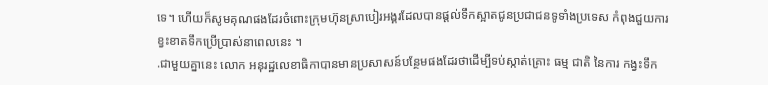ទេ។ ហើយក៏សូមគុណផងដែរចំពោះក្រុមហ៊ុនស្រាបៀរអង្គរដែលបានផ្ដល់ទឹកស្អាតជូនប្រជាជនទូទាំងប្រទេស កំពុងជួយការខ្វះខាតទឹកប្រើប្រាស់នាពេលនេះ ។
.ជាមួយគ្នានេះ លោក អនុរដ្ឋលេខាធិកាបានមានប្រសាសន៍បន្ថែមផងដែរថាដើម្បីទប់ស្កាត់គ្រោះ ធម្ម ជាតិ នៃការ កង្វះទឹក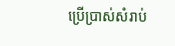ប្រើប្រាស់សំរាប់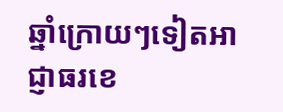ឆ្នាំក្រោយៗទៀតអាជ្ញាធរខេ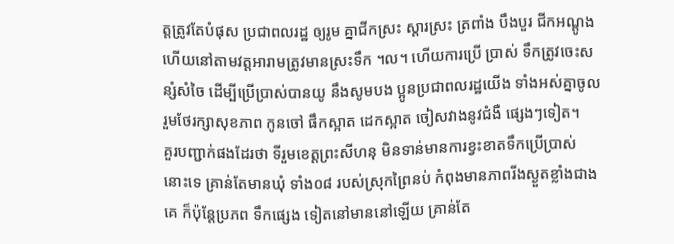ត្តត្រូវតែបំផុស ប្រជាពលរដ្ឋ ឲ្យរូម គ្នាជីកស្រះ ស្ដារស្រះ ត្រពាំង បឹងបួរ ជីកអណ្ដូង ហើយនៅតាមវត្ដអារាមត្រូវមានស្រះទឹក ។ល។ ហើយការប្រើ ប្រាស់ ទឹកត្រូវចេះសន្សំសំចៃ ដើម្បីប្រើប្រាស់បានយូ នឹងសូមបង ប្អូនប្រជាពលរដ្ឋយើង ទាំងអស់គ្នាចូលរួមថែរក្សាសុខភាព កូនចៅ ផឹកស្អាត ដេកស្អាត ចៀសវាងនូវជំងឺ ផ្សេងៗទៀត។
គួរបញ្ជាក់ផងដែរថា ទីរួមខេត្ដព្រះសីហនុ មិនទាន់មានការខ្វះខាតទឹកប្រើប្រាស់ នោះទេ គ្រាន់តែមានឃុំ ទាំង០៨ របស់ស្រុកព្រៃនប់ កំពុងមានភាពរីងស្ងួតខ្លាំងជាងគេ ក៏ប៉ុន្តែប្រភព ទឹកផ្សេង ទៀតនៅមាននៅឡើយ គ្រាន់តែ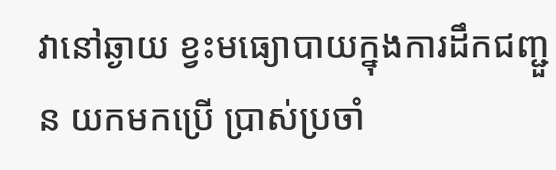វានៅឆ្ងាយ ខ្វះមធ្យោបាយក្នុងការដឹកជញ្ជួន យកមកប្រើ ប្រាស់ប្រចាំ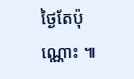ថ្ងៃតែប៉ុណ្ណោះ ៕